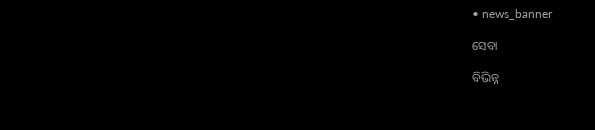• news_banner

ସେବା

ବିଭିନ୍ନ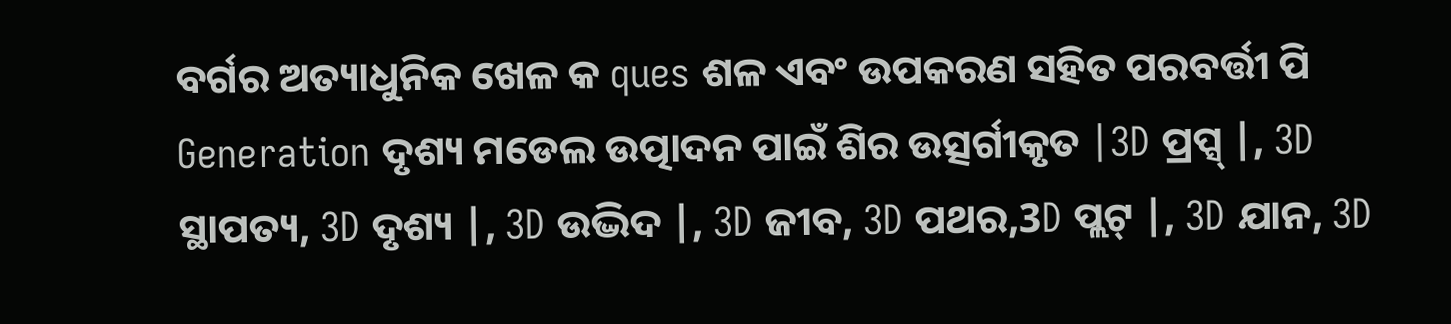ବର୍ଗର ଅତ୍ୟାଧୁନିକ ଖେଳ କ ques ଶଳ ଏବଂ ଉପକରଣ ସହିତ ପରବର୍ତ୍ତୀ ପି Generation ଦୃଶ୍ୟ ମଡେଲ ଉତ୍ପାଦନ ପାଇଁ ଶିର ଉତ୍ସର୍ଗୀକୃତ |3D ପ୍ରପ୍ସ୍ |, 3D ସ୍ଥାପତ୍ୟ, 3D ଦୃଶ୍ୟ |, 3D ଉଦ୍ଭିଦ |, 3D ଜୀବ, 3D ପଥର,3D ପ୍ଲଟ୍ |, 3D ଯାନ, 3D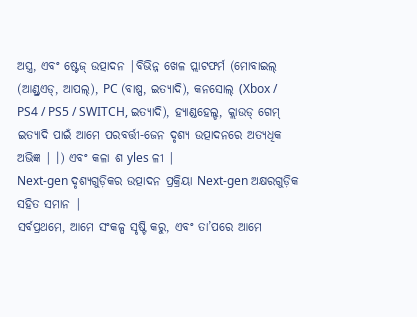ଅସ୍ତ୍ର, ଏବଂ ଷ୍ଟେଜ୍ ଉତ୍ପାଦନ |ବିଭିନ୍ନ ଖେଳ ପ୍ଲାଟଫର୍ମ (ମୋବାଇଲ୍ (ଆଣ୍ଡ୍ରଏଡ୍, ଆପଲ୍), PC (ବାଷ୍ପ, ଇତ୍ୟାଦି), କନସୋଲ୍ (Xbox / PS4 / PS5 / SWITCH, ଇତ୍ୟାଦି), ହ୍ୟାଣ୍ଡହେଲ୍ଡ, କ୍ଲାଉଡ୍ ଗେମ୍ ଇତ୍ୟାଦି ପାଇଁ ଆମେ ପରବର୍ତ୍ତୀ-ଜେନ ଦୃଶ୍ୟ ଉତ୍ପାଦନରେ ଅତ୍ୟଧିକ ଅଭିଜ୍ଞ | ।) ଏବଂ କଳା ଶ yles ଳୀ |
Next-gen ଦୃଶ୍ୟଗୁଡ଼ିକର ଉତ୍ପାଦନ ପ୍ରକ୍ରିୟା Next-gen ଅକ୍ଷରଗୁଡ଼ିକ ସହିତ ସମାନ |
ସର୍ବପ୍ରଥମେ, ଆମେ ସଂକଳ୍ପ ସୃଷ୍ଟି କରୁ, ଏବଂ ତା’ପରେ ଆମେ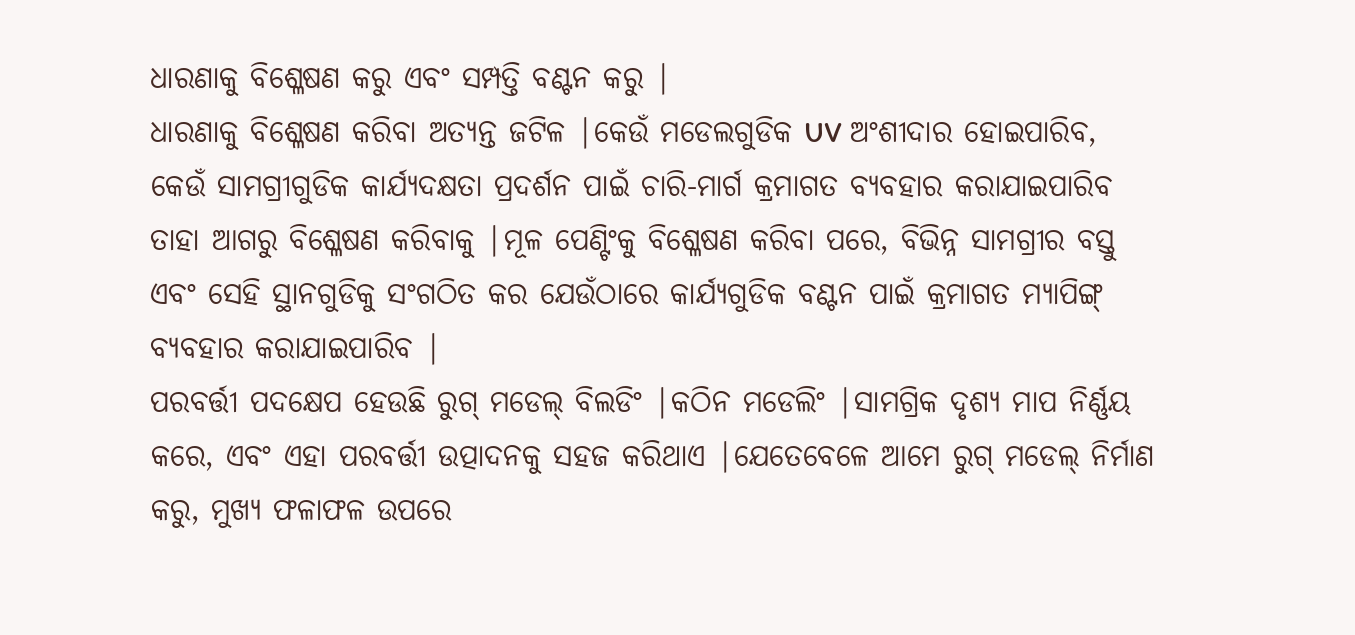ଧାରଣାକୁ ବିଶ୍ଳେଷଣ କରୁ ଏବଂ ସମ୍ପତ୍ତି ବଣ୍ଟନ କରୁ |
ଧାରଣାକୁ ବିଶ୍ଳେଷଣ କରିବା ଅତ୍ୟନ୍ତ ଜଟିଳ |କେଉଁ ମଡେଲଗୁଡିକ UV ଅଂଶୀଦାର ହୋଇପାରିବ, କେଉଁ ସାମଗ୍ରୀଗୁଡିକ କାର୍ଯ୍ୟଦକ୍ଷତା ପ୍ରଦର୍ଶନ ପାଇଁ ଚାରି-ମାର୍ଗ କ୍ରମାଗତ ବ୍ୟବହାର କରାଯାଇପାରିବ ତାହା ଆଗରୁ ବିଶ୍ଳେଷଣ କରିବାକୁ |ମୂଳ ପେଣ୍ଟିଂକୁ ବିଶ୍ଳେଷଣ କରିବା ପରେ, ବିଭିନ୍ନ ସାମଗ୍ରୀର ବସ୍ତୁ ଏବଂ ସେହି ସ୍ଥାନଗୁଡିକୁ ସଂଗଠିତ କର ଯେଉଁଠାରେ କାର୍ଯ୍ୟଗୁଡିକ ବଣ୍ଟନ ପାଇଁ କ୍ରମାଗତ ମ୍ୟାପିଙ୍ଗ୍ ବ୍ୟବହାର କରାଯାଇପାରିବ |
ପରବର୍ତ୍ତୀ ପଦକ୍ଷେପ ହେଉଛି ରୁଗ୍ ମଡେଲ୍ ବିଲଡିଂ |କଠିନ ମଡେଲିଂ |ସାମଗ୍ରିକ ଦୃଶ୍ୟ ମାପ ନିର୍ଣ୍ଣୟ କରେ, ଏବଂ ଏହା ପରବର୍ତ୍ତୀ ଉତ୍ପାଦନକୁ ସହଜ କରିଥାଏ |ଯେତେବେଳେ ଆମେ ରୁଗ୍ ମଡେଲ୍ ନିର୍ମାଣ କରୁ, ମୁଖ୍ୟ ଫଳାଫଳ ଉପରେ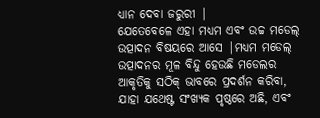ଧ୍ୟାନ ଦେବା ଜରୁରୀ |
ଯେତେବେଳେ ଏହା ମଧ୍ୟମ ଏବଂ ଉଚ୍ଚ ମଡେଲ୍ ଉତ୍ପାଦନ ବିଷୟରେ ଆସେ |ମଧ୍ୟମ ମଡେଲ୍ ଉତ୍ପାଦନର ମୂଳ ବିନ୍ଦୁ ହେଉଛି ମଡେଲର ଆକୃତିକୁ ସଠିକ୍ ଭାବରେ ପ୍ରଦର୍ଶନ କରିବା, ଯାହା ଯଥେଷ୍ଟ ସଂଖ୍ୟକ ପୃଷ୍ଠରେ ଅଛି, ଏବଂ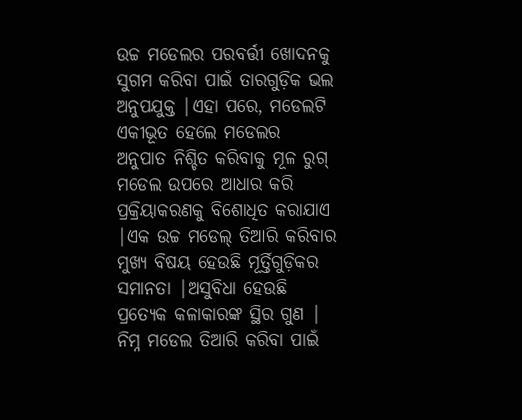ଉଚ୍ଚ ମଡେଲର ପରବର୍ତ୍ତୀ ଖୋଦନକୁ ସୁଗମ କରିବା ପାଇଁ ତାରଗୁଡ଼ିକ ଭଲ ଅନୁପଯୁକ୍ତ |ଏହା ପରେ, ମଡେଲଟି ଏକୀଭୂତ ହେଲେ ମଡେଲର ଅନୁପାତ ନିଶ୍ଚିତ କରିବାକୁ ମୂଳ ରୁଗ୍ ମଡେଲ ଉପରେ ଆଧାର କରି ପ୍ରକ୍ରିୟାକରଣକୁ ବିଶୋଧିତ କରାଯାଏ |ଏକ ଉଚ୍ଚ ମଡେଲ୍ ତିଆରି କରିବାର ମୁଖ୍ୟ ବିଷୟ ହେଉଛି ମୂର୍ତ୍ତିଗୁଡ଼ିକର ସମାନତା |ଅସୁବିଧା ହେଉଛି ପ୍ରତ୍ୟେକ କଳାକାରଙ୍କ ସ୍ଥିର ଗୁଣ |
ନିମ୍ନ ମଡେଲ ତିଆରି କରିବା ପାଇଁ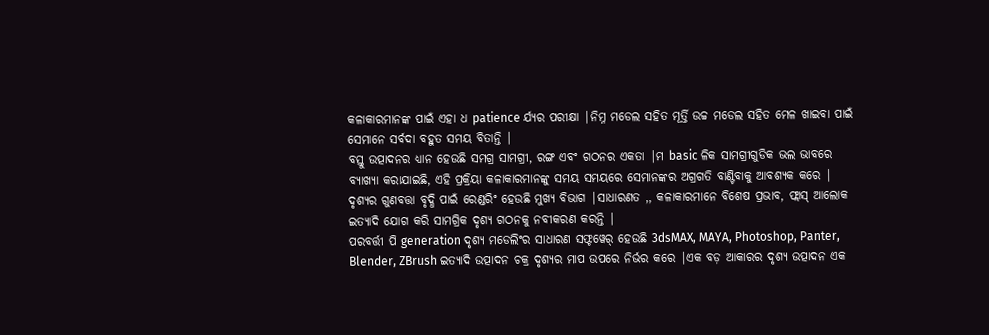କଳାକାରମାନଙ୍କ ପାଇଁ ଏହା ଧ patience ର୍ଯ୍ୟର ପରୀକ୍ଷା |ନିମ୍ନ ମଡେଲ ସହିତ ମୂର୍ତ୍ତି ଉଚ୍ଚ ମଡେଲ ସହିତ ମେଳ ଖାଇବା ପାଇଁ ସେମାନେ ସର୍ବଦା ବହୁତ ସମୟ ବିତାନ୍ତି |
ବସ୍ତୁ ଉତ୍ପାଦନର ଧ୍ୟାନ ହେଉଛି ସମଗ୍ର ସାମଗ୍ରୀ, ରଙ୍ଗ ଏବଂ ଗଠନର ଏକତା |ମ basic ଳିକ ସାମଗ୍ରୀଗୁଡିକ ଭଲ ଭାବରେ ବ୍ୟାଖ୍ୟା କରାଯାଇଛି, ଏହି ପ୍ରକ୍ରିୟା କଳାକାରମାନଙ୍କୁ ସମୟ ସମୟରେ ସେମାନଙ୍କର ଅଗ୍ରଗତି ବାଣ୍ଟିବାକୁ ଆବଶ୍ୟକ କରେ |
ଦୃଶ୍ୟର ଗୁଣବତ୍ତା ବୃଦ୍ଧି ପାଇଁ ରେଣ୍ଡରିଂ ହେଉଛି ମୁଖ୍ୟ ବିଭାଗ |ସାଧାରଣତ ,, କଳାକାରମାନେ ବିଶେଷ ପ୍ରଭାବ, ଫ୍ଲାସ୍ ଆଲୋକ ଇତ୍ୟାଦି ଯୋଗ କରି ସାମଗ୍ରିକ ଦୃଶ୍ୟ ଗଠନକୁ ନବୀକରଣ କରନ୍ତି |
ପରବର୍ତ୍ତୀ ପି generation ଦୃଶ୍ୟ ମଡେଲିଂର ସାଧାରଣ ସଫ୍ଟୱେର୍ ହେଉଛି 3dsMAX, MAYA, Photoshop, Panter, Blender, ZBrush ଇତ୍ୟାଦି ଉତ୍ପାଦନ ଚକ୍ର ଦୃଶ୍ୟର ମାପ ଉପରେ ନିର୍ଭର କରେ |ଏକ ବଡ଼ ଆକାରର ଦୃଶ୍ୟ ଉତ୍ପାଦନ ଏକ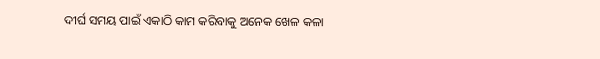ଦୀର୍ଘ ସମୟ ପାଇଁ ଏକାଠି କାମ କରିବାକୁ ଅନେକ ଖେଳ କଳା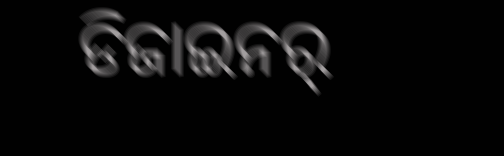ଡିଜାଇନର୍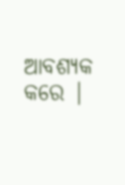ଆବଶ୍ୟକ କରେ |